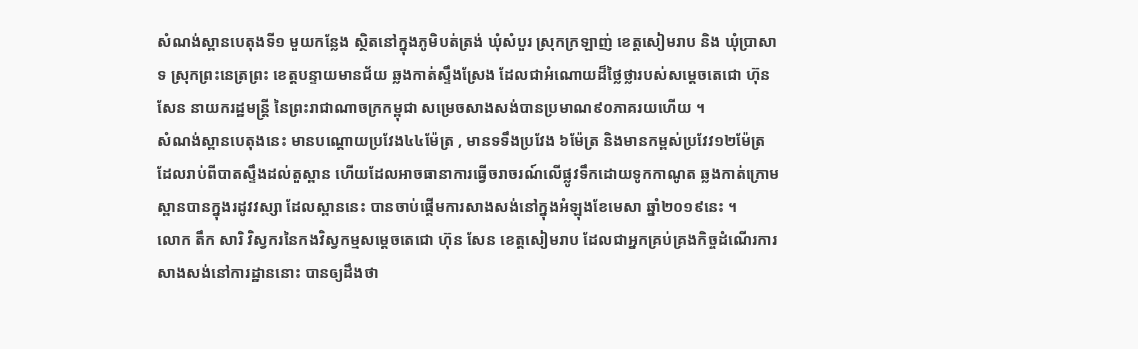សំណង់ស្ពានបេតុងទី១ មួយកន្លែង ស្ថិតនៅក្នុងភូមិបត់ត្រង់ ឃុំសំបួរ ស្រុកក្រឡាញ់ ខេត្តសៀមរាប និង ឃុំប្រាសាទ ស្រុកព្រះនេត្រព្រះ ខេត្តបន្ទាយមានជ័យ ឆ្លងកាត់ស្ទឹងស្រែង ដែលជាអំណោយដ៏ថ្លៃថ្លារបស់សម្តេចតេជោ ហ៊ុន សែន នាយករដ្ឋមន្ត្រី នៃព្រះរាជាណាចក្រកម្ពុជា សម្រេចសាងសង់បានប្រមាណ៩០ភាគរយហើយ ។
សំណង់ស្ពានបេតុងនេះ មានបណ្តោយប្រវែង៤៤ម៉ែត្រ , មានទទឹងប្រវែង ៦ម៉ែត្រ និងមានកម្ពស់ប្រវែវ១២ម៉ែត្រ ដែលរាប់ពីបាតស្ទឹងដល់តួស្ពាន ហើយដែលអាចធានាការធ្វើចរាចរណ៍លើផ្លូវទឹកដោយទូកកាណូត ឆ្លងកាត់ក្រោមស្ពានបានក្នុងរដូវវស្សា ដែលស្ពាននេះ បានចាប់ផ្ដើមការសាងសង់នៅក្នុងអំឡុងខែមេសា ឆ្នាំ២០១៩នេះ ។
លោក តឹក សារិ វិស្វករនៃកងវិស្វកម្មសម្តេចតេជោ ហ៊ុន សែន ខេត្តសៀមរាប ដែលជាអ្នកគ្រប់គ្រងកិច្ចដំណើរការសាងសង់នៅការដ្ឋាននោះ បានឲ្យដឹងថា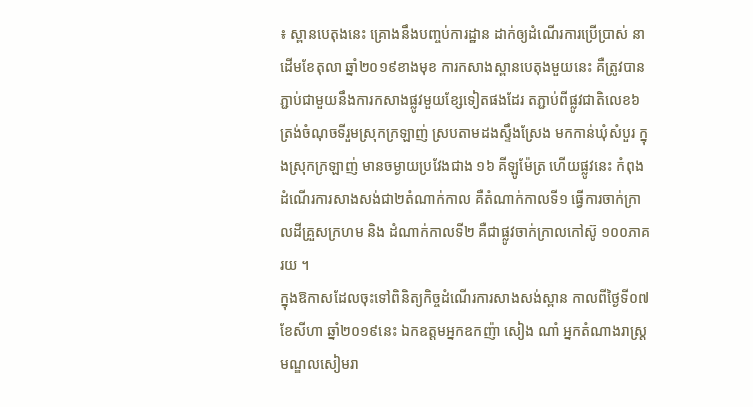៖ ស្ពានបេតុងនេះ គ្រោងនឹងបញ្ចប់ការដ្ឋាន ដាក់ឲ្យដំណើរការប្រើប្រាស់ នាដើមខែតុលា ឆ្នាំ២០១៩ខាងមុខ ការកសាងស្ពានបេតុងមួយនេះ គឺត្រូវបានភ្ជាប់ជាមួយនឹងការកសាងផ្លូវមួយខ្សែទៀតផងដែរ តភ្ជាប់ពីផ្លូវជាតិលេខ៦ ត្រង់ចំណុចទីរួមស្រុកក្រឡាញ់ ស្របតាមដងស្ទឹងស្រែង មកកាន់ឃុំសំបួរ ក្នុងស្រុកក្រឡាញ់ មានចម្ងាយប្រវែងជាង ១៦ គីឡូម៉ែត្រ ហើយផ្លូវនេះ កំពុងដំណើរការសាងសង់ជា២តំណាក់កាល គឺតំណាក់កាលទី១ ធ្វើការចាក់ក្រាលដីគ្រួសក្រហម និង ដំណាក់កាលទី២ គឺជាផ្លូវចាក់ក្រាលកៅស៊ូ ១០០ភាគរយ ។
ក្នុងឱកាសដែលចុះទៅពិនិត្យកិច្ចដំណើរការសាងសង់ស្ពាន កាលពីថ្ងៃទី០៧ ខែសីហា ឆ្នាំ២០១៩នេះ ឯកឧត្តមអ្នកឧកញ៉ា សៀង ណាំ អ្នកតំណាងរាស្ត្រមណ្ឌលសៀមរា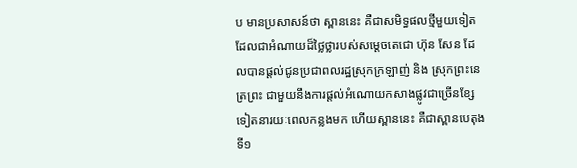ប មានប្រសាសន៍ថា ស្ពាននេះ គឺជាសមិទ្ធផលថ្មីមួយទៀត ដែលជាអំណាយដ៏ថ្លៃថ្លារបស់សម្តេចតេជោ ហ៊ុន សែន ដែលបានផ្តល់ជូនប្រជាពលរដ្ឋស្រុកក្រឡាញ់ និង ស្រុកព្រះនេត្រព្រះ ជាមួយនឹងការផ្តល់អំណោយកសាងផ្លូវជាច្រើនខ្សែទៀតនារយៈពេលកន្លងមក ហើយស្ពាននេះ គឺជាស្ពានបេតុងទី១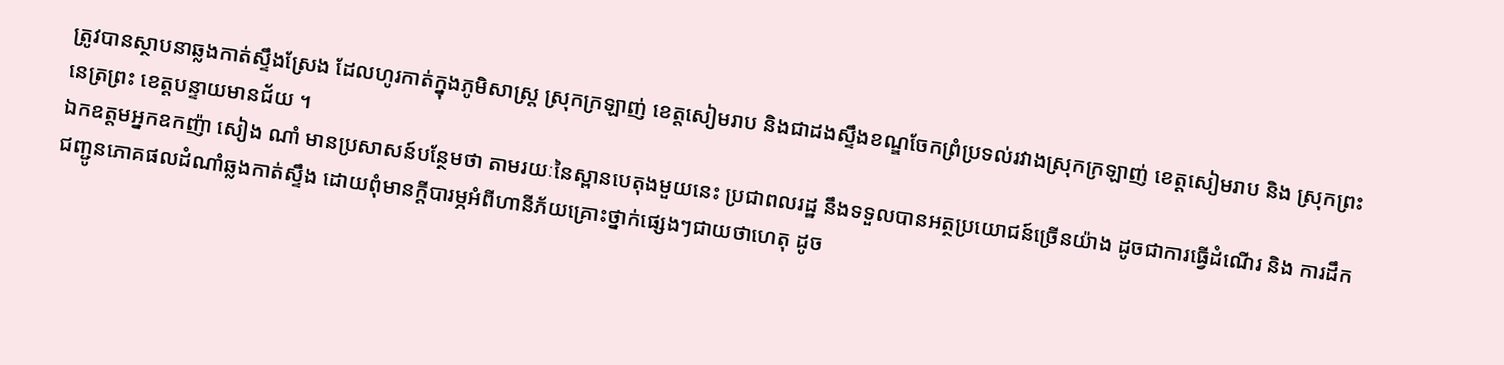ត្រូវបានស្ថាបនាឆ្លងកាត់ស្ទឹងស្រែង ដែលហូរកាត់ក្នុងភូមិសាស្ត្រ ស្រុកក្រឡាញ់ ខេត្តសៀមរាប និងជាដងស្ទឹងខណ្ឌចែកព្រំប្រទល់រវាងស្រុកក្រឡាញ់ ខេត្តសៀមរាប និង ស្រុកព្រះនេត្រព្រះ ខេត្តបន្ទាយមានជ័យ ។
ឯកឧត្តមអ្នកឧកញ៉ា សៀង ណាំ មានប្រសាសន៍បន្ថែមថា តាមរយៈនៃស្ពានបេតុងមួយនេះ ប្រជាពលរដ្ឋ នឹងទទួលបានអត្ថប្រយោជន៍ច្រើនយ៉ាង ដូចជាការធ្វើដំណើរ និង ការដឹកជញ្ជូនភោគផលដំណាំឆ្លងកាត់ស្ទឹង ដោយពុំមានក្តីបារម្ភអំពីហានីភ័យគ្រោះថ្នាក់ផ្សេងៗជាយថាហេតុ ដូច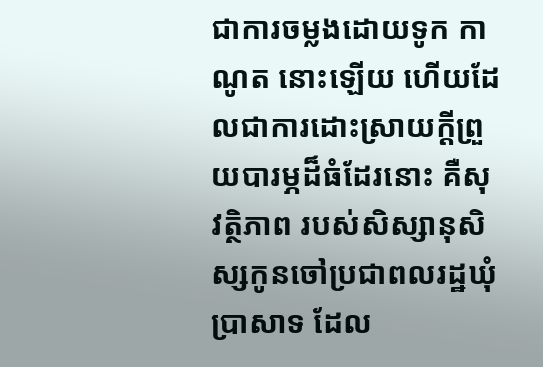ជាការចម្លងដោយទូក កាណូត នោះឡើយ ហើយដែលជាការដោះស្រាយក្តីព្រួយបារម្ភដ៏ធំដែរនោះ គឺសុវត្ថិភាព របស់សិស្សានុសិស្សកូនចៅប្រជាពលរដ្ឋឃុំប្រាសាទ ដែល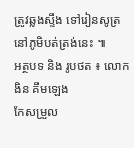ត្រូវឆ្លងស្ទឹង ទៅរៀនសូត្រនៅភូមិបត់ត្រង់នេះ ៕
អត្ថបទ និង រូបថត ៖ លោក ងិន គឹមឡេង
កែសម្រួល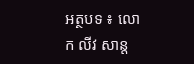អត្ថបទ ៖ លោក លីវ សាន្ត